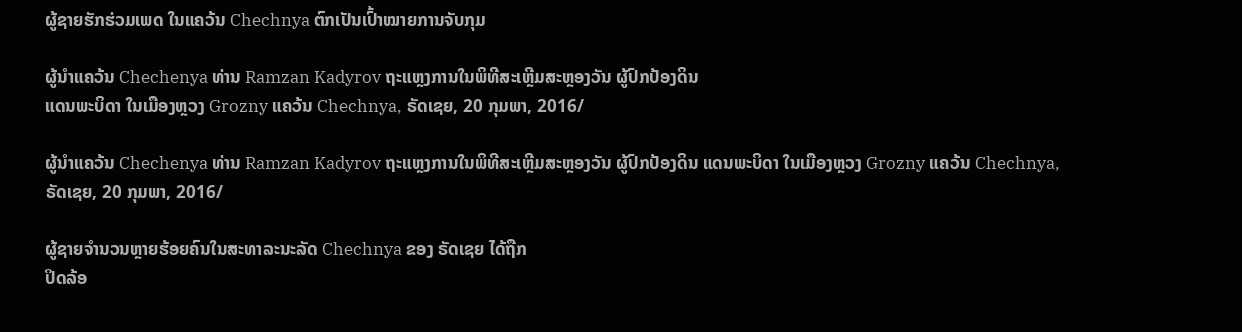ຜູ້ຊາຍຮັກຮ່ວມເພດ ໃນແຄວ້ນ Chechnya ຕົກເປັນເປົ້າໝາຍການຈັບກຸມ

ຜູ້ນຳແຄວ້ນ Chechenya ທ່ານ Ramzan Kadyrov ຖະແຫຼງການໃນພິທີສະເຫຼີມສະຫຼອງວັນ ຜູ້ປົກປ້ອງດິນ
ແດນພະບິດາ ໃນເມືອງຫຼວງ Grozny ແຄວ້ນ Chechnya, ຣັດເຊຍ, 20 ກຸມພາ, 2016/

ຜູ້ນຳແຄວ້ນ Chechenya ທ່ານ Ramzan Kadyrov ຖະແຫຼງການໃນພິທີສະເຫຼີມສະຫຼອງວັນ ຜູ້ປົກປ້ອງດິນ ແດນພະບິດາ ໃນເມືອງຫຼວງ Grozny ແຄວ້ນ Chechnya, ຣັດເຊຍ, 20 ກຸມພາ, 2016/

ຜູ້ຊາຍຈຳນວນຫຼາຍຮ້ອຍຄົນໃນສະທາລະນະລັດ Chechnya ຂອງ ຣັດເຊຍ ໄດ້ຖືກ
ປິດລ້ອ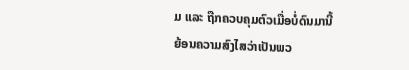ມ ແລະ ຖືກຄວບຄຸມຕົວເມື່ອບໍ່ດົນມານີ້ ຍ້ອນຄວາມສົງໄສວ່າເປັນພວ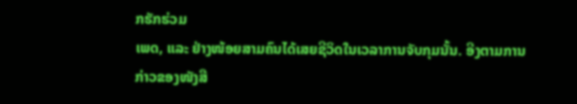ກຮັກຮ່ວມ
ເພດ, ແລະ ຢ່າງໜ້ອຍສາມຄົນໄດ້ເສຍຊີວິດໃນເວລາການຈັບກຸມນັ້ນ. ອີງຕາມການ
ກ່າວຂອງໜັງສື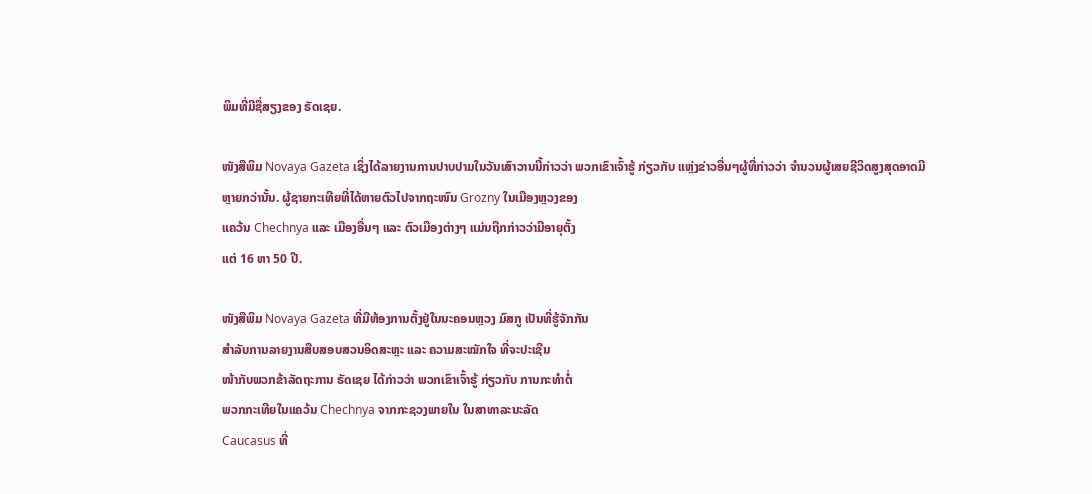ພິມທີ່ມີຊື່ສຽງຂອງ ຣັດເຊຍ.

ໜັງສືພິມ Novaya Gazeta ເຊິ່ງໄດ້ລາຍງານການປາບປາມໃນວັນເສົາວານນີ້ກ່າວວ່າ ພວກເຂົາເຈົ້າຮູ້ ກ່ຽວກັບ ແຫຼ່ງຂ່າວອື່ນໆຜູ້ທີ່ກ່າວວ່າ ຈຳນວນຜູ້ເສຍຊີວິດສູງສຸດອາດມີ
ຫຼາຍກວ່ານັ້ນ. ຜູ້ຊາຍກະເທີຍທີ່ໄດ້ຫາຍຕົວໄປຈາກຖະໜົນ Grozny ໃນເມືອງຫຼວງຂອງ
ແຄວ້ນ Chechnya ແລະ ເມືອງອື່ນໆ ແລະ ຕົວເມືອງຕ່າງໆ ແມ່ນຖືກກ່າວວ່າມີອາຍຸຕັ້ງ
ແຕ່ 16 ຫາ 50 ປີ.

ໜັງສືພິມ Novaya Gazeta ທີ່ມີຫ້ອງການຕັ້ງຢູ່ໃນນະຄອນຫຼວງ ມົສກູ ເປັນທີ່ຮູ້ຈັກກັນ
ສຳລັບການລາຍງານສືບສອບສວນອິດສະຫຼະ ແລະ ຄວາມສະໝັກໃຈ ທີ່ຈະປະເຊີນ
ໜ້າກັບພວກຂ້າລັດຖະການ ຣັດເຊຍ ໄດ້ກ່າວວ່າ ພວກເຂົາເຈົ້າຮູ້ ກ່ຽວກັບ ການກະທຳຕໍ່
ພວກກະເທີຍໃນແຄວ້ນ Chechnya ຈາກກະຊວງພາຍໃນ ໃນສາທາລະນະລັດ
Caucasus ທີ່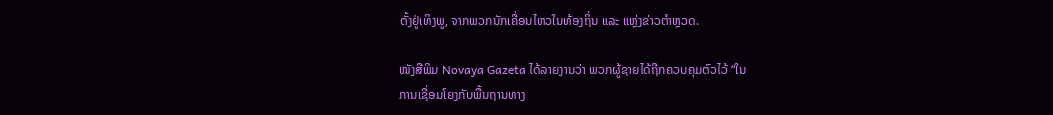ຕັ້ງຢູ່ເທິງພູ, ຈາກພວກນັກເຄື່ອນໄຫວໃນທ້ອງຖິ່ນ ແລະ ແຫຼ່ງຂ່າວຕຳຫຼວດ.

ໜັງສືພິມ Novaya Gazeta ໄດ້ລາຍງານວ່າ ພວກຜູ້ຊາຍໄດ້ຖືກຄວບຄຸມຕົວໄວ້ “ໃນ
ການເຊື່ອມໂຍງກັບພື້ນຖານທາງ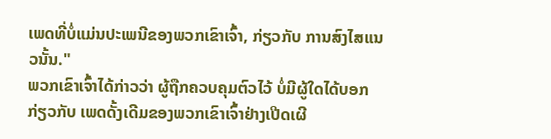ເພດທີ່ບໍ່ແມ່ນປະເພນີຂອງພວກເຂົາເຈົ້າ, ກ່ຽວກັບ ການສົງໄສແນວນັ້ນ."
ພວກເຂົາເຈົ້າໄດ້ກ່າວວ່າ ຜູ້ຖືກຄວບຄຸມຕົວໄວ້ ບໍ່ມີຜູ້ໃດໄດ້ບອກ ກ່ຽວກັບ ເພດດັ້ງເດີມຂອງພວກເຂົາເຈົ້າຢ່າງເປີດເຜີ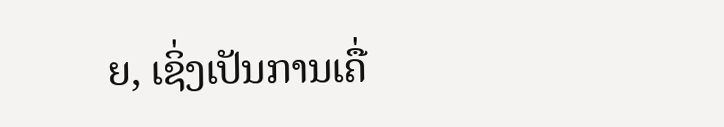ຍ, ເຊິ່ງເປັນການເຄື່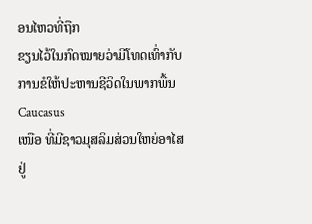ອນໄຫວທີ່ຖືກ
ຂຽນໄວ້ໃນກົດໝາຍວ່າມີໂທດເທົ່າກັບການຂໍໃຫ້ປະຫານຊີວິດໃນພາກພື້ນ Caucasus
ເໜືອ ທີ່ມີຊາວມຸສລິມສ່ວນໃຫຍ່ອາໄສຢູ່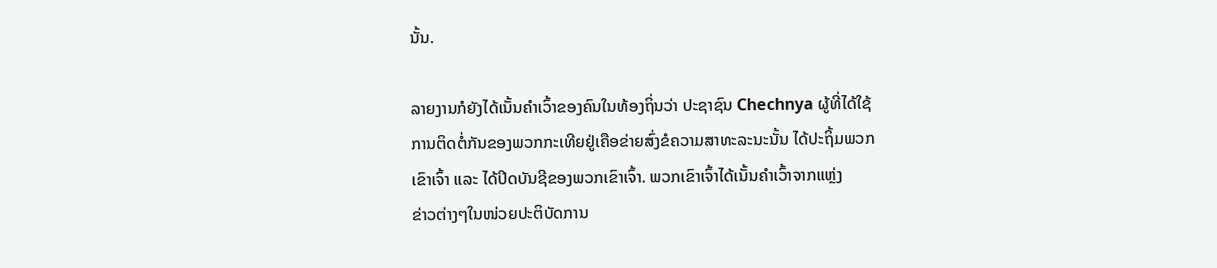ນັ້ນ.

ລາຍງານກໍຍັງໄດ້ເນັ້ນຄຳເວົ້າຂອງຄົນໃນທ້ອງຖິ່ນວ່າ ປະຊາຊົນ Chechnya ຜູ້ທີ່ໄດ້ໃຊ້
ການຕິດຕໍ່ກັນຂອງພວກກະເທີຍຢູ່ເຄືອຂ່າຍສົ່ງຂໍຄວາມສາທະລະນະນັ້ນ ໄດ້ປະຖິ້ມພວກ
ເຂົາເຈົ້າ ແລະ ໄດ້ປິດບັນຊີຂອງພວກເຂົາເຈົ້າ. ພວກເຂົາເຈົ້າໄດ້ເນັ້ນຄຳເວົ້າຈາກແຫຼ່ງ
ຂ່າວຕ່າງໆໃນໜ່ວຍປະຕິບັດການ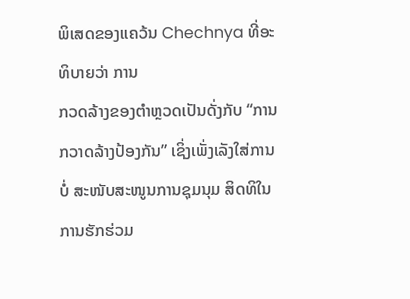ພິເສດຂອງແຄວ້ນ Chechnya ທີ່ອະທິບາຍວ່າ ການ
ກວດລ້າງຂອງຕຳຫຼວດເປັນດັ່ງກັບ “ການກວາດລ້າງປ້ອງກັນ” ເຊິ່ງເພັ່ງເລັງໃສ່ການບໍ່ ສະໜັບສະໜູນການຊຸມນຸມ ສິດທິໃນການຮັກຮ່ວມ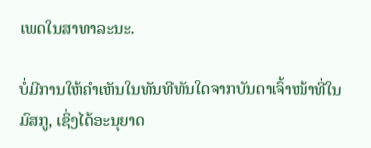ເພດໃນສາທາລະນະ.

ບໍ່ມີການໃຫ້ຄຳເຫັນໃນທັນທີທັນໃດຈາກບັນດາເຈົ້າໜ້າທີ່ໃນ ມົສກູ, ເຊິ່ງໄດ້ອະນຸຍາດ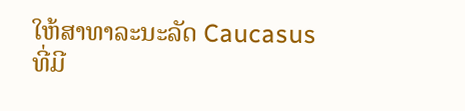ໃຫ້ສາທາລະນະລັດ Caucasus ທີ່ມີ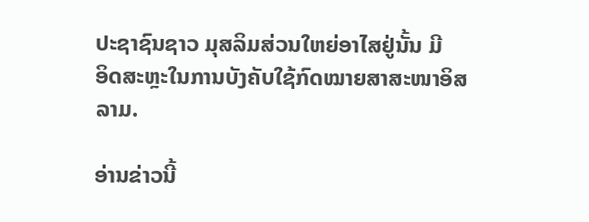ປະຊາຊົນຊາວ ມຸສລິມສ່ວນໃຫຍ່ອາໄສຢູ່ນັ້ນ ມີ
ອິດສະຫຼະໃນການບັງຄັບໃຊ້ກົດໝາຍສາສະໜາອິສລາມ.

ອ່ານຂ່າວນີ້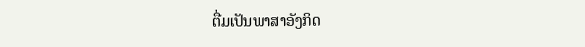ຕື່ມເປັນພາສາອັງກິດ